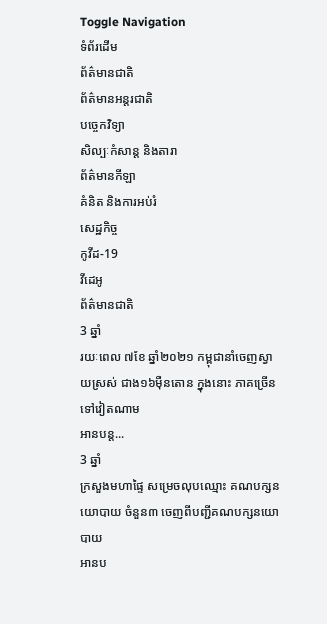Toggle Navigation
ទំព័រដើម
ព័ត៌មានជាតិ
ព័ត៌មានអន្តរជាតិ
បច្ចេកវិទ្យា
សិល្បៈកំសាន្ត និងតារា
ព័ត៌មានកីឡា
គំនិត និងការអប់រំ
សេដ្ឋកិច្ច
កូវីដ-19
វីដេអូ
ព័ត៌មានជាតិ
3 ឆ្នាំ
រយៈពេល ៧ខែ ឆ្នាំ២០២១ កម្ពុជានាំចេញស្វាយស្រស់ ជាង១៦ម៉ឺនតោន ក្នុងនោះ ភាគច្រើនទៅវៀតណាម
អានបន្ត...
3 ឆ្នាំ
ក្រសួងមហាផ្ទៃ សម្រេចលុបឈ្មោះ គណបក្សនយោបាយ ចំនួន៣ ចេញពីបញ្ជីគណបក្សនយោបាយ
អានប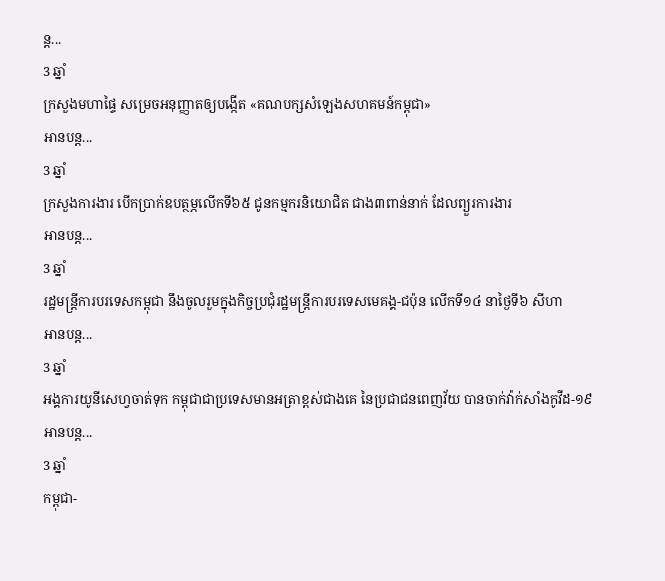ន្ត...
3 ឆ្នាំ
ក្រសួងមហាផ្ទៃ សម្រេចអនុញ្ញាតឲ្យបង្កើត «គណបក្សសំឡេងសហគមន៍កម្ពុជា»
អានបន្ត...
3 ឆ្នាំ
ក្រសួងការងារ បើកប្រាក់ឧបត្ថម្ភលើកទី៦៥ ជូនកម្មករនិយោជិត ជាង៣ពាន់នាក់ ដែលព្យួរការងារ
អានបន្ត...
3 ឆ្នាំ
រដ្ឋមន្រ្តីការបរទេសកម្ពុជា នឹងចូលរួមក្នុងកិច្ចប្រជុំរដ្ឋមន្រ្តីការបរទេសមេគង្គ-ជប៉ុន លើកទី១៤ នាថ្ងៃទី៦ សីហា
អានបន្ត...
3 ឆ្នាំ
អង្គការយូនីសេហ្វចាត់ទុក កម្ពុជាជាប្រទេសមានអត្រាខ្ពស់ជាងគេ នៃប្រជាជនពេញវ័យ បានចាក់វ៉ាក់សាំងកូវីដ-១៩
អានបន្ត...
3 ឆ្នាំ
កម្ពុជា-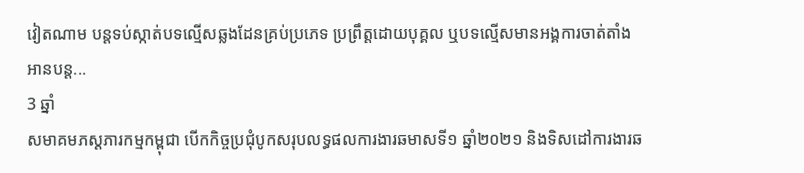វៀតណាម បន្ដទប់ស្កាត់បទល្មើសឆ្លងដែនគ្រប់ប្រភេទ ប្រព្រឹត្តដោយបុគ្គល ឬបទល្មើសមានអង្គការចាត់តាំង
អានបន្ត...
3 ឆ្នាំ
សមាគមភស្ដភារកម្មកម្ពុជា បើកកិច្ចប្រជុំបូកសរុបលទ្ធផលការងារឆមាសទី១ ឆ្នាំ២០២១ និងទិសដៅការងារឆ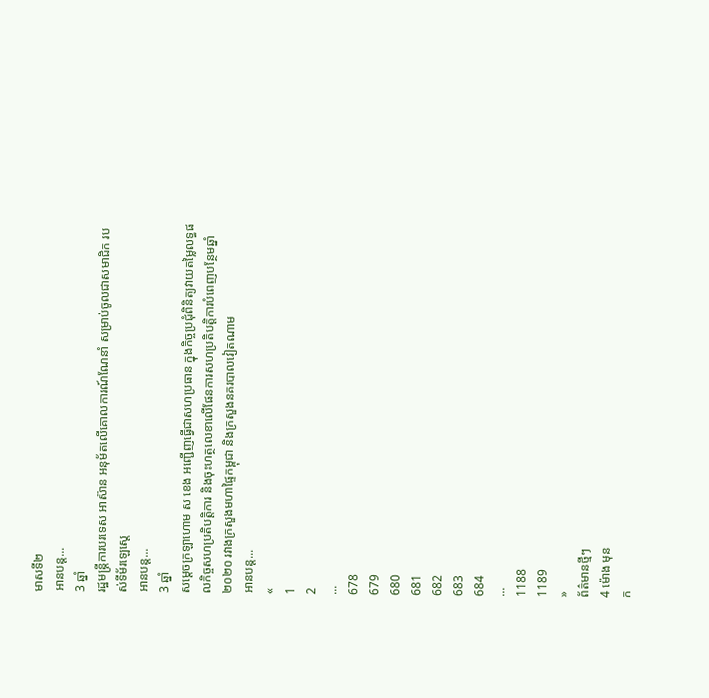មាសទី២
អានបន្ត...
3 ឆ្នាំ
រដ្ឋមន្ត្រីការបរទេស អាស៊ាន អនុម័តលើគោលការណ៍ណែនាំ សម្រាប់ចូលជាសមាជិក របស់ទីម័រឡេស្តេ
អានបន្ត...
3 ឆ្នាំ
សម្ដេចក្រឡាហោម ស ខេង អញ្ជើញធ្វើជាសហប្រធាន ក្នុងកិច្ចប្រជុំពិនិត្យវាយតម្លៃលទ្ធផលកិច្ចសហប្រតិបត្តិការ និងចុះហត្ថលេខាលើផែនការសហប្រតិបត្តិការបំពេញបន្ថែមឆ្នាំ២០២០ រវាងក្រសួងមហាផ្ទៃកម្ពុជា និងក្រសួងនគរបាលវៀតណាម
អានបន្ត...
«
1
2
...
678
679
680
681
682
683
684
...
1188
1189
»
ព័ត៌មានថ្មីៗ
4 ម៉ោង មុន
ក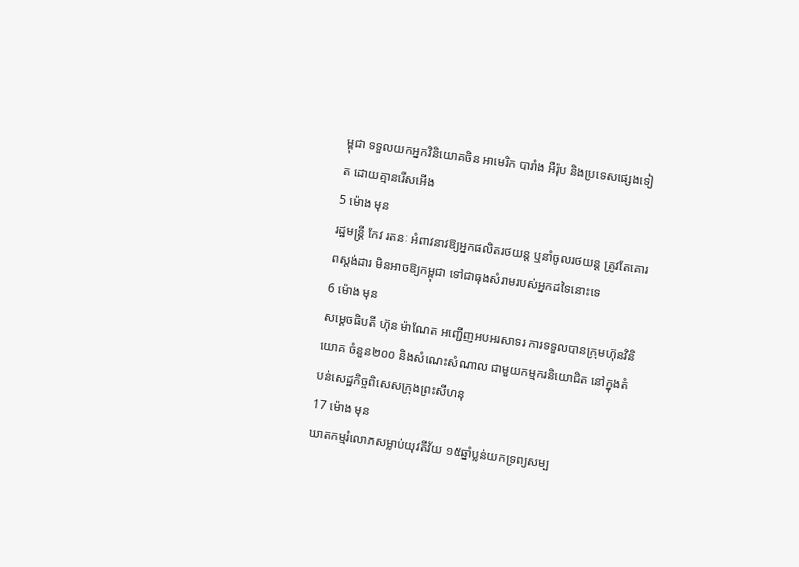ម្ពុជា ទទួលយកអ្នកវិនិយោគចិន អាមេរិក បារាំង អឺរ៉ុប និងប្រទេសផ្សេងទៀត ដោយគ្មានរើសអើង
5 ម៉ោង មុន
រដ្ឋមន្ត្រី កែវ រតនៈ អំពាវនាវឱ្យអ្នកផលិតរថយន្ត ឬនាំចូលរថយន្ត ត្រូវតែគោរពស្តង់ដារ មិនអាចឱ្យកម្ពុជា ទៅជាធុងសំរាមរបស់អ្នកដទៃនោះទេ
6 ម៉ោង មុន
សម្ដេចធិបតី ហ៊ុន ម៉ាណែត អញ្ជើញអបអរសាទរ ការទទួលបានក្រុមហ៊ុនវិនិយោគ ចំនួន២០០ និងសំណេះសំណាល ជាមួយកម្មករនិយោជិត នៅក្នុងតំបន់សេដ្ឋកិច្ចពិសេសក្រុងព្រះសីហនុ
17 ម៉ោង មុន
ឃាតកម្មរំលោភសម្លាប់យុវតីវ័យ ១៥ឆ្នាំប្លន់យកទ្រព្យសម្ប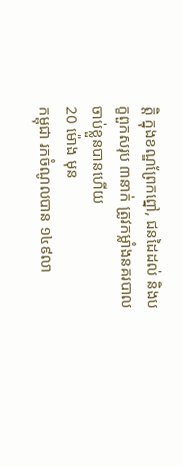ត្តិ ក្នុងខណ្ឌព្រែកព្នៅ, ជនដៃដល់ និងបក្ខពួកសរុប ៣នាក់ ត្រូវកម្លាំងនគរបាលចាប់ខ្លួនបានហើយ
20 ម៉ោង មុន
កម្ពុជា រកចំណូលបាន ១៤៩លា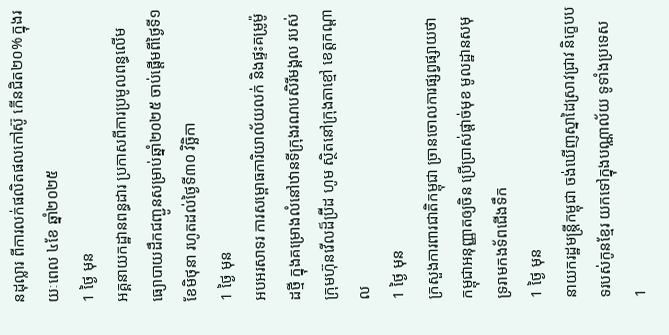នដុល្លារ ពីការលក់ផលិតផលកៅស៊ូ កើនជិត២០% ក្នុងរយៈពេល ៤ខែ ឆ្នាំ២០២៥
1 ថ្ងៃ មុន
អគ្គនាយកដ្ឋានពន្ធដារ ប្រកាសពីការប្រមូលពន្ធលើមធ្យោបាយដឹកជញ្ជូនសម្រាប់ឆ្នាំ២០២៥ ចាប់ផ្តើមពីថ្ងៃទី១ ខែមិថុនា រហូតដល់ថ្ងៃទី៣០ វិច្ឆិកា
1 ថ្ងៃ មុន
អបអរសាទរ ការសម្ពោធការិយាល័យលក់ និងផ្ទះគម្រូម៉ូដថ្មី ក្នុងគម្រោងលំនៅឋានទីក្រុងរណបសិរីមង្គល របស់ក្រុមហ៊ុនវើលដ៏ប្រ៊ីដ ហូម ស្ថិតនៅក្រុងតាខ្មៅ ខេត្តកណ្តាល
1 ថ្ងៃ មុន
ក្រសួងការពារជាតិកម្ពុជា ច្រានចោលការផ្សព្វផ្សាយថា កម្ពុជាអនុញ្ញាតឲ្យចិន ប្រើប្រាស់ផ្តាច់មុខ មូលដ្ឋានសមុទ្ររាមកងទ័ពជើងទឹក
1 ថ្ងៃ មុន
នាយករដ្ឋមន្ត្រីកម្ពុជា ចង់ឃើញស្នាដៃស្រាវជ្រាវ និក្ខេបបទរបស់កូនខ្មែរ យកទៅក្នុងបណ្ណាល័យ ទូទាំងប្រទេស
1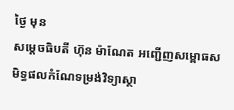ថ្ងៃ មុន
សម្តេចធិបតី ហ៊ុន ម៉ាណែត អញ្ជើញសម្ពោធសមិទ្ធផលកំណែទម្រង់វិទ្យាស្ថា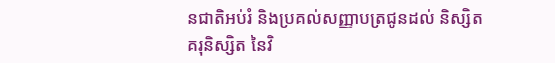នជាតិអប់រំ និងប្រគល់សញ្ញាបត្រជូនដល់ និស្សិត គរុនិស្សិត នៃវិ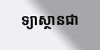ទ្យាស្ថានជា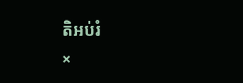តិអប់រំ
×